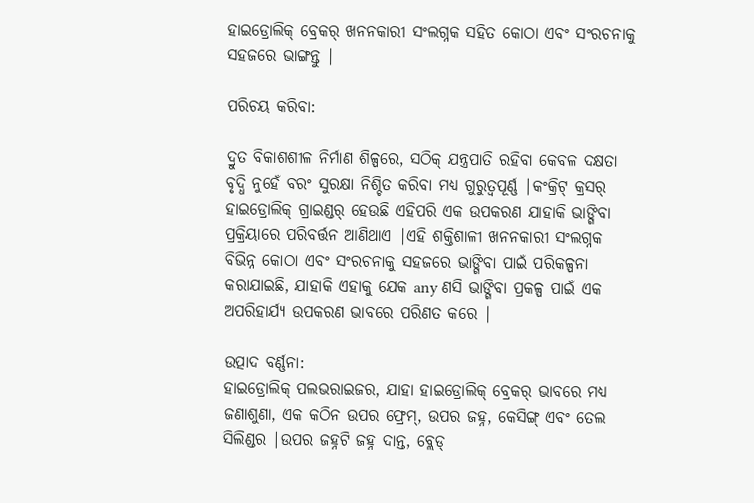ହାଇଡ୍ରୋଲିକ୍ ବ୍ରେକର୍ ଖନନକାରୀ ସଂଲଗ୍ନକ ସହିତ କୋଠା ଏବଂ ସଂରଚନାକୁ ସହଜରେ ଭାଙ୍ଗନ୍ତୁ |

ପରିଚୟ କରିବା:

ଦ୍ରୁତ ବିକାଶଶୀଳ ନିର୍ମାଣ ଶିଳ୍ପରେ, ସଠିକ୍ ଯନ୍ତ୍ରପାତି ରହିବା କେବଳ ଦକ୍ଷତା ବୃଦ୍ଧି ନୁହେଁ ବରଂ ସୁରକ୍ଷା ନିଶ୍ଚିତ କରିବା ମଧ୍ୟ ଗୁରୁତ୍ୱପୂର୍ଣ୍ଣ |କଂକ୍ରିଟ୍ କ୍ରସର୍ ହାଇଡ୍ରୋଲିକ୍ ଗ୍ରାଇଣ୍ଡର୍ ହେଉଛି ଏହିପରି ଏକ ଉପକରଣ ଯାହାକି ଭାଙ୍ଗିବା ପ୍ରକ୍ରିୟାରେ ପରିବର୍ତ୍ତନ ଆଣିଥାଏ |ଏହି ଶକ୍ତିଶାଳୀ ଖନନକାରୀ ସଂଲଗ୍ନକ ବିଭିନ୍ନ କୋଠା ଏବଂ ସଂରଚନାକୁ ସହଜରେ ଭାଙ୍ଗିବା ପାଇଁ ପରିକଳ୍ପନା କରାଯାଇଛି, ଯାହାକି ଏହାକୁ ଯେକ any ଣସି ଭାଙ୍ଗିବା ପ୍ରକଳ୍ପ ପାଇଁ ଏକ ଅପରିହାର୍ଯ୍ୟ ଉପକରଣ ଭାବରେ ପରିଣତ କରେ |

ଉତ୍ପାଦ ବର୍ଣ୍ଣନା:
ହାଇଡ୍ରୋଲିକ୍ ପଲଭରାଇଜର, ଯାହା ହାଇଡ୍ରୋଲିକ୍ ବ୍ରେକର୍ ଭାବରେ ମଧ୍ୟ ଜଣାଶୁଣା, ଏକ କଠିନ ଉପର ଫ୍ରେମ୍, ଉପର ଜହ୍ନ, କେସିଙ୍ଗ୍ ଏବଂ ତେଲ ସିଲିଣ୍ଡର |ଉପର ଜହ୍ନଟି ଜହ୍ନ ଦାନ୍ତ, ବ୍ଲେଡ୍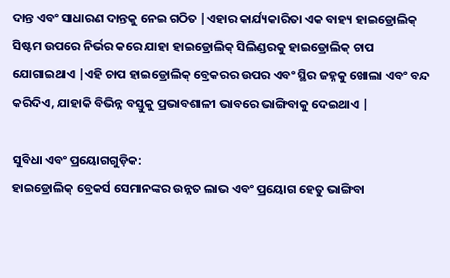ଦାନ୍ତ ଏବଂ ସାଧାରଣ ଦାନ୍ତକୁ ନେଇ ଗଠିତ |ଏହାର କାର୍ଯ୍ୟକାରିତା ଏକ ବାହ୍ୟ ହାଇଡ୍ରୋଲିକ୍ ସିଷ୍ଟମ ଉପରେ ନିର୍ଭର କରେ ଯାହା ହାଇଡ୍ରୋଲିକ୍ ସିଲିଣ୍ଡରକୁ ହାଇଡ୍ରୋଲିକ୍ ଚାପ ଯୋଗାଇଥାଏ |ଏହି ଚାପ ହାଇଡ୍ରୋଲିକ୍ ବ୍ରେକରର ଉପର ଏବଂ ସ୍ଥିର ଜହ୍ନକୁ ଖୋଲା ଏବଂ ବନ୍ଦ କରିଦିଏ, ଯାହାକି ବିଭିନ୍ନ ବସ୍ତୁକୁ ପ୍ରଭାବଶାଳୀ ଭାବରେ ଭାଙ୍ଗିବାକୁ ଦେଇଥାଏ |

ସୁବିଧା ଏବଂ ପ୍ରୟୋଗଗୁଡ଼ିକ:
ହାଇଡ୍ରୋଲିକ୍ ବ୍ରେକର୍ସ ସେମାନଙ୍କର ଉନ୍ନତ ଲାଭ ଏବଂ ପ୍ରୟୋଗ ହେତୁ ଭାଙ୍ଗିବା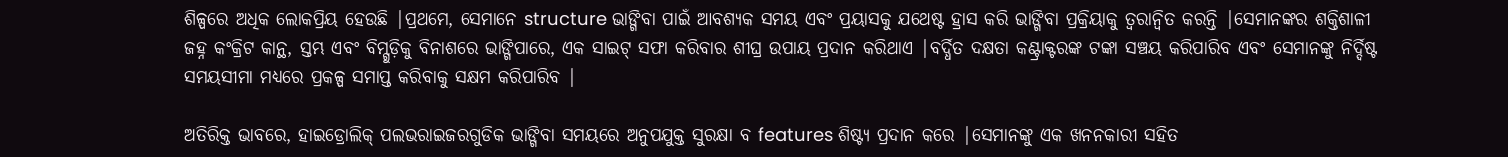ଶିଳ୍ପରେ ଅଧିକ ଲୋକପ୍ରିୟ ହେଉଛି |ପ୍ରଥମେ, ସେମାନେ structure ଭାଙ୍ଗିବା ପାଇଁ ଆବଶ୍ୟକ ସମୟ ଏବଂ ପ୍ରୟାସକୁ ଯଥେଷ୍ଟ ହ୍ରାସ କରି ଭାଙ୍ଗିବା ପ୍ରକ୍ରିୟାକୁ ତ୍ୱରାନ୍ୱିତ କରନ୍ତି |ସେମାନଙ୍କର ଶକ୍ତିଶାଳୀ ଜହ୍ନ କଂକ୍ରିଟ କାନ୍ଥ, ସ୍ତମ୍ଭ ଏବଂ ବିମ୍ଗୁଡ଼ିକୁ ବିନାଶରେ ଭାଙ୍ଗିପାରେ, ଏକ ସାଇଟ୍ ସଫା କରିବାର ଶୀଘ୍ର ଉପାୟ ପ୍ରଦାନ କରିଥାଏ |ବର୍ଦ୍ଧିତ ଦକ୍ଷତା କଣ୍ଟ୍ରାକ୍ଟରଙ୍କ ଟଙ୍କା ସଞ୍ଚୟ କରିପାରିବ ଏବଂ ସେମାନଙ୍କୁ ନିର୍ଦ୍ଦିଷ୍ଟ ସମୟସୀମା ମଧ୍ୟରେ ପ୍ରକଳ୍ପ ସମାପ୍ତ କରିବାକୁ ସକ୍ଷମ କରିପାରିବ |

ଅତିରିକ୍ତ ଭାବରେ, ହାଇଡ୍ରୋଲିକ୍ ପଲଭରାଇଜରଗୁଡିକ ଭାଙ୍ଗିବା ସମୟରେ ଅନୁପଯୁକ୍ତ ସୁରକ୍ଷା ବ features ଶିଷ୍ଟ୍ୟ ପ୍ରଦାନ କରେ |ସେମାନଙ୍କୁ ଏକ ଖନନକାରୀ ସହିତ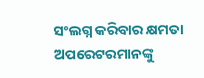ସଂଲଗ୍ନ କରିବାର କ୍ଷମତା ଅପରେଟରମାନଙ୍କୁ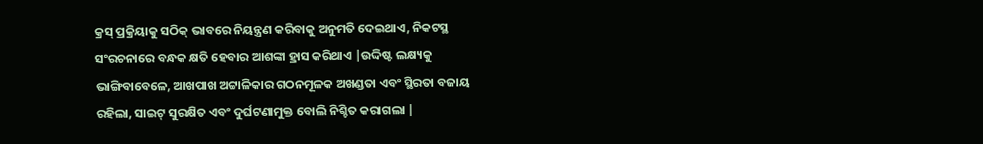କ୍ରସ୍ ପ୍ରକ୍ରିୟାକୁ ସଠିକ୍ ଭାବରେ ନିୟନ୍ତ୍ରଣ କରିବାକୁ ଅନୁମତି ଦେଇଥାଏ, ନିକଟସ୍ଥ ସଂରଚନାରେ ବନ୍ଧକ କ୍ଷତି ହେବାର ଆଶଙ୍କା ହ୍ରାସ କରିଥାଏ |ଉଦ୍ଦିଷ୍ଟ ଲକ୍ଷ୍ୟକୁ ଭାଙ୍ଗିବାବେଳେ, ଆଖପାଖ ଅଟ୍ଟାଳିକାର ଗଠନମୂଳକ ଅଖଣ୍ଡତା ଏବଂ ସ୍ଥିରତା ବଜାୟ ରହିଲା, ସାଇଟ୍ ସୁରକ୍ଷିତ ଏବଂ ଦୁର୍ଘଟଣାମୁକ୍ତ ବୋଲି ନିଶ୍ଚିତ କରାଗଲା |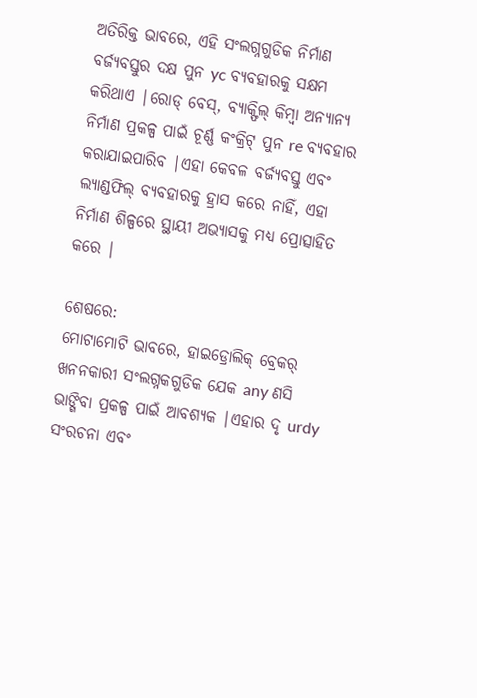ଅତିରିକ୍ତ ଭାବରେ, ଏହି ସଂଲଗ୍ନଗୁଡିକ ନିର୍ମାଣ ବର୍ଜ୍ୟବସ୍ତୁର ଦକ୍ଷ ପୁନ yc ବ୍ୟବହାରକୁ ସକ୍ଷମ କରିଥାଏ |ରୋଡ୍ ବେସ୍, ବ୍ୟାକ୍ଫିଲ୍ କିମ୍ବା ଅନ୍ୟାନ୍ୟ ନିର୍ମାଣ ପ୍ରକଳ୍ପ ପାଇଁ ଚୂର୍ଣ୍ଣ କଂକ୍ରିଟ୍ ପୁନ re ବ୍ୟବହାର କରାଯାଇପାରିବ |ଏହା କେବଳ ବର୍ଜ୍ୟବସ୍ତୁ ଏବଂ ଲ୍ୟାଣ୍ଡଫିଲ୍ ବ୍ୟବହାରକୁ ହ୍ରାସ କରେ ନାହିଁ, ଏହା ନିର୍ମାଣ ଶିଳ୍ପରେ ସ୍ଥାୟୀ ଅଭ୍ୟାସକୁ ମଧ୍ୟ ପ୍ରୋତ୍ସାହିତ କରେ |

ଶେଷରେ:
ମୋଟାମୋଟି ଭାବରେ, ହାଇଡ୍ରୋଲିକ୍ ବ୍ରେକର୍ ଖନନକାରୀ ସଂଲଗ୍ନକଗୁଡିକ ଯେକ any ଣସି ଭାଙ୍ଗିବା ପ୍ରକଳ୍ପ ପାଇଁ ଆବଶ୍ୟକ |ଏହାର ଦୃ urdy ସଂରଚନା ଏବଂ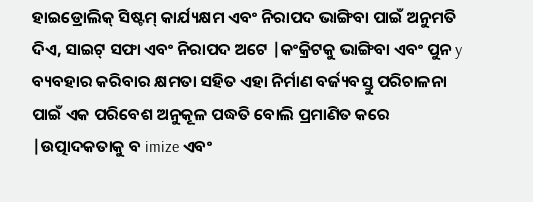ହାଇଡ୍ରୋଲିକ୍ ସିଷ୍ଟମ୍ କାର୍ଯ୍ୟକ୍ଷମ ଏବଂ ନିରାପଦ ଭାଙ୍ଗିବା ପାଇଁ ଅନୁମତି ଦିଏ, ସାଇଟ୍ ସଫା ଏବଂ ନିରାପଦ ଅଟେ |କଂକ୍ରିଟକୁ ଭାଙ୍ଗିବା ଏବଂ ପୁନ y ବ୍ୟବହାର କରିବାର କ୍ଷମତା ସହିତ ଏହା ନିର୍ମାଣ ବର୍ଜ୍ୟବସ୍ତୁ ପରିଚାଳନା ପାଇଁ ଏକ ପରିବେଶ ଅନୁକୂଳ ପଦ୍ଧତି ବୋଲି ପ୍ରମାଣିତ କରେ |ଉତ୍ପାଦକତାକୁ ବ imize ଏବଂ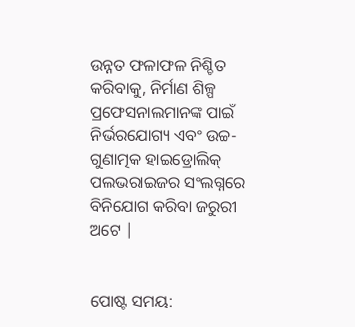ଉନ୍ନତ ଫଳାଫଳ ନିଶ୍ଚିତ କରିବାକୁ, ନିର୍ମାଣ ଶିଳ୍ପ ପ୍ରଫେସନାଲମାନଙ୍କ ପାଇଁ ନିର୍ଭରଯୋଗ୍ୟ ଏବଂ ଉଚ୍ଚ-ଗୁଣାତ୍ମକ ହାଇଡ୍ରୋଲିକ୍ ପଲଭରାଇଜର ସଂଲଗ୍ନରେ ବିନିଯୋଗ କରିବା ଜରୁରୀ ଅଟେ |


ପୋଷ୍ଟ ସମୟ: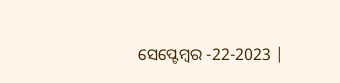ସେପ୍ଟେମ୍ବର -22-2023 |